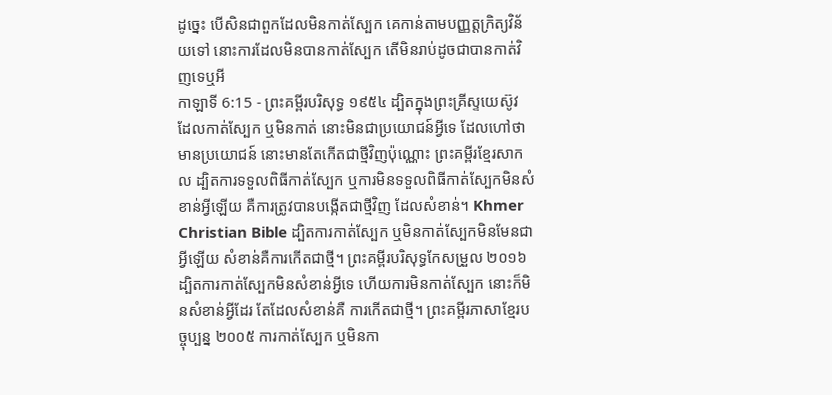ដូច្នេះ បើសិនជាពួកដែលមិនកាត់ស្បែក គេកាន់តាមបញ្ញត្តក្រិត្យវិន័យទៅ នោះការដែលមិនបានកាត់ស្បែក តើមិនរាប់ដូចជាបានកាត់វិញទេឬអី
កាឡាទី 6:15 - ព្រះគម្ពីរបរិសុទ្ធ ១៩៥៤ ដ្បិតក្នុងព្រះគ្រីស្ទយេស៊ូវ ដែលកាត់ស្បែក ឬមិនកាត់ នោះមិនជាប្រយោជន៍អ្វីទេ ដែលហៅថាមានប្រយោជន៍ នោះមានតែកើតជាថ្មីវិញប៉ុណ្ណោះ ព្រះគម្ពីរខ្មែរសាកល ដ្បិតការទទួលពិធីកាត់ស្បែក ឬការមិនទទួលពិធីកាត់ស្បែកមិនសំខាន់អ្វីឡើយ គឺការត្រូវបានបង្កើតជាថ្មីវិញ ដែលសំខាន់។ Khmer Christian Bible ដ្បិតការកាត់ស្បែក ឬមិនកាត់ស្បែកមិនមែនជាអ្វីឡើយ សំខាន់គឺការកើតជាថ្មី។ ព្រះគម្ពីរបរិសុទ្ធកែសម្រួល ២០១៦ ដ្បិតការកាត់ស្បែកមិនសំខាន់អ្វីទេ ហើយការមិនកាត់ស្បែក នោះក៏មិនសំខាន់អ្វីដែរ តែដែលសំខាន់គឺ ការកើតជាថ្មី។ ព្រះគម្ពីរភាសាខ្មែរបច្ចុប្បន្ន ២០០៥ ការកាត់ស្បែក ឬមិនកា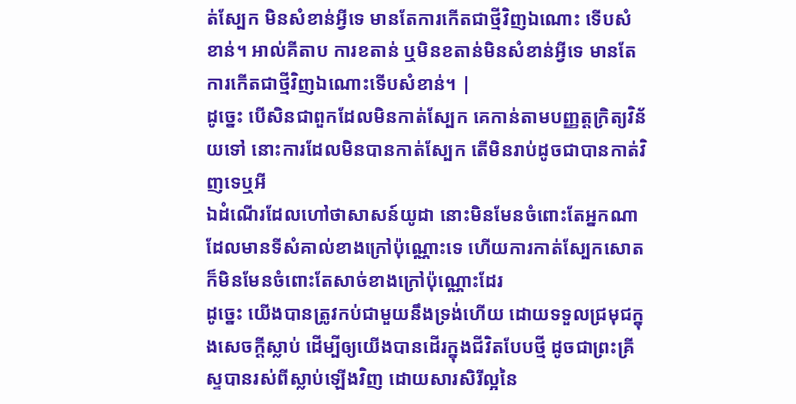ត់ស្បែក មិនសំខាន់អ្វីទេ មានតែការកើតជាថ្មីវិញឯណោះ ទើបសំខាន់។ អាល់គីតាប ការខតាន់ ឬមិនខតាន់មិនសំខាន់អ្វីទេ មានតែការកើតជាថ្មីវិញឯណោះទើបសំខាន់។ |
ដូច្នេះ បើសិនជាពួកដែលមិនកាត់ស្បែក គេកាន់តាមបញ្ញត្តក្រិត្យវិន័យទៅ នោះការដែលមិនបានកាត់ស្បែក តើមិនរាប់ដូចជាបានកាត់វិញទេឬអី
ឯដំណើរដែលហៅថាសាសន៍យូដា នោះមិនមែនចំពោះតែអ្នកណាដែលមានទីសំគាល់ខាងក្រៅប៉ុណ្ណោះទេ ហើយការកាត់ស្បែកសោត ក៏មិនមែនចំពោះតែសាច់ខាងក្រៅប៉ុណ្ណោះដែរ
ដូច្នេះ យើងបានត្រូវកប់ជាមួយនឹងទ្រង់ហើយ ដោយទទួលជ្រមុជក្នុងសេចក្ដីស្លាប់ ដើម្បីឲ្យយើងបានដើរក្នុងជីវិតបែបថ្មី ដូចជាព្រះគ្រីស្ទបានរស់ពីស្លាប់ឡើងវិញ ដោយសារសិរីល្អនៃ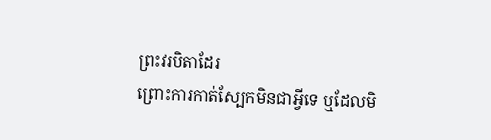ព្រះវរបិតាដែរ
ព្រោះការកាត់ស្បែកមិនជាអ្វីទេ ឬដែលមិ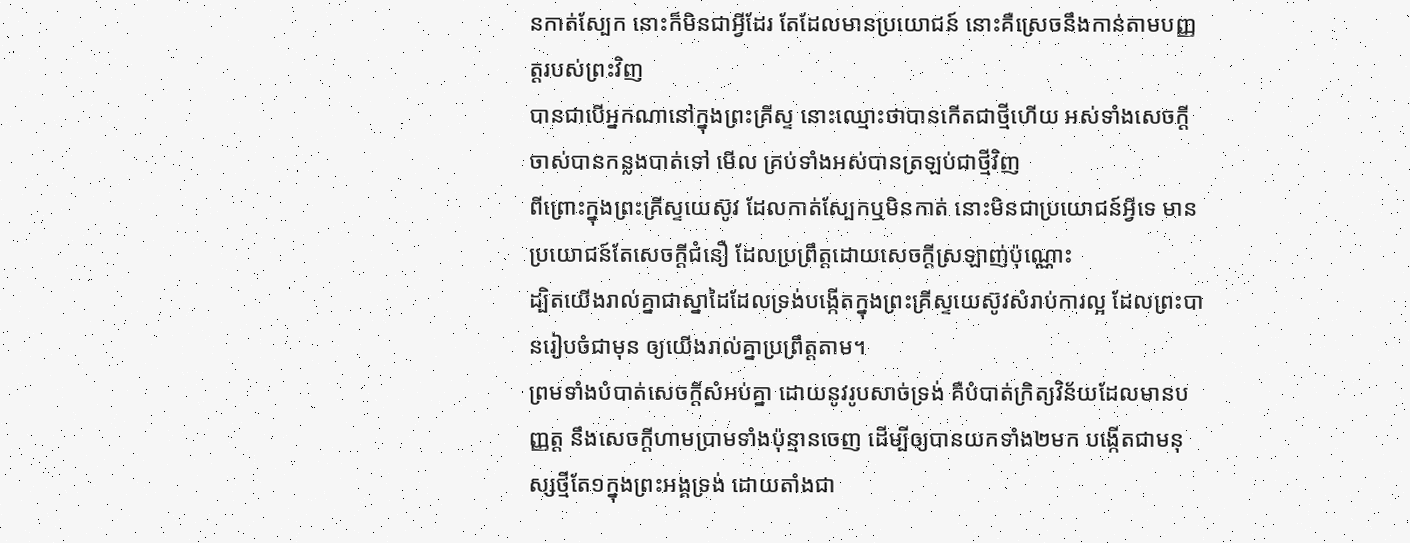នកាត់ស្បែក នោះក៏មិនជាអ្វីដែរ តែដែលមានប្រយោជន៍ នោះគឺស្រេចនឹងកាន់តាមបញ្ញត្តរបស់ព្រះវិញ
បានជាបើអ្នកណានៅក្នុងព្រះគ្រីស្ទ នោះឈ្មោះថាបានកើតជាថ្មីហើយ អស់ទាំងសេចក្ដីចាស់បានកន្លងបាត់ទៅ មើល គ្រប់ទាំងអស់បានត្រឡប់ជាថ្មីវិញ
ពីព្រោះក្នុងព្រះគ្រីស្ទយេស៊ូវ ដែលកាត់ស្បែកឬមិនកាត់ នោះមិនជាប្រយោជន៍អ្វីទេ មានប្រយោជន៍តែសេចក្ដីជំនឿ ដែលប្រព្រឹត្តដោយសេចក្ដីស្រឡាញ់ប៉ុណ្ណោះ
ដ្បិតយើងរាល់គ្នាជាស្នាដៃដែលទ្រង់បង្កើតក្នុងព្រះគ្រីស្ទយេស៊ូវសំរាប់ការល្អ ដែលព្រះបានរៀបចំជាមុន ឲ្យយើងរាល់គ្នាប្រព្រឹត្តតាម។
ព្រមទាំងបំបាត់សេចក្ដីសំអប់គ្នា ដោយនូវរូបសាច់ទ្រង់ គឺបំបាត់ក្រិត្យវិន័យដែលមានបញ្ញត្ត នឹងសេចក្ដីហាមប្រាមទាំងប៉ុន្មានចេញ ដើម្បីឲ្យបានយកទាំង២មក បង្កើតជាមនុស្សថ្មីតែ១ក្នុងព្រះអង្គទ្រង់ ដោយតាំងជា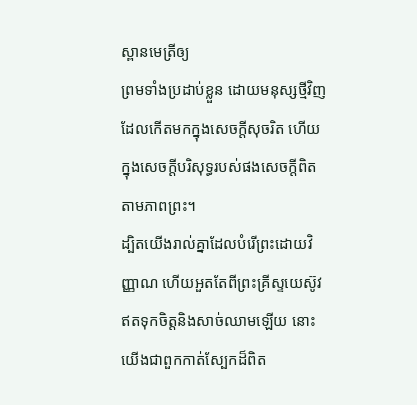ស្ពានមេត្រីឲ្យ
ព្រមទាំងប្រដាប់ខ្លួន ដោយមនុស្សថ្មីវិញ ដែលកើតមកក្នុងសេចក្ដីសុចរិត ហើយក្នុងសេចក្ដីបរិសុទ្ធរបស់ផងសេចក្ដីពិត តាមភាពព្រះ។
ដ្បិតយើងរាល់គ្នាដែលបំរើព្រះដោយវិញ្ញាណ ហើយអួតតែពីព្រះគ្រីស្ទយេស៊ូវ ឥតទុកចិត្តនិងសាច់ឈាមឡើយ នោះយើងជាពួកកាត់ស្បែកដ៏ពិត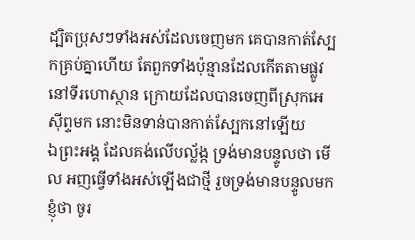ដ្បិតប្រុសៗទាំងអស់ដែលចេញមក គេបានកាត់ស្បែកគ្រប់គ្នាហើយ តែពួកទាំងប៉ុន្មានដែលកើតតាមផ្លូវ នៅទីរហោស្ថាន ក្រោយដែលបានចេញពីស្រុកអេស៊ីព្ទមក នោះមិនទាន់បានកាត់ស្បែកនៅឡើយ
ឯព្រះអង្គ ដែលគង់លើបល្ល័ង្ក ទ្រង់មានបន្ទូលថា មើល អញធ្វើទាំងអស់ឡើងជាថ្មី រួចទ្រង់មានបន្ទូលមកខ្ញុំថា ចូរ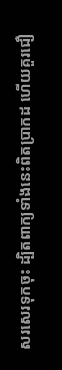សរសេរទុកចុះ ដ្បិតពាក្យទាំងនេះពិតប្រាកដ ហើយគួរជឿ